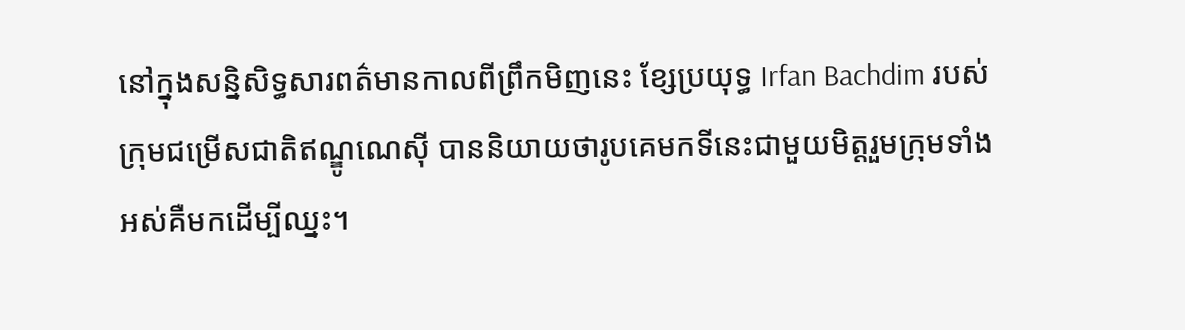នៅក្នុងសន្និសិទ្ធសារពត៌មានកាលពីព្រឹកមិញនេះ ខ្សែប្រយុទ្ធ Irfan Bachdim របស់ក្រុមជម្រើសជាតិឥណ្ឌូណេស៊ី បាននិយាយថារូបគេមកទីនេះជាមួយមិត្តរួមក្រុមទាំងអស់គឺមកដើម្បីឈ្នះ។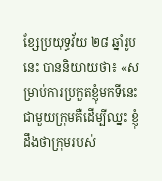ខ្សែប្រយុទ្ធវ័យ ២៨ ឆ្នាំរូបនេះ បាននិយាយថា៖ «សម្រាប់ការប្រកួតខ្ញុំមកទីនេះជាមួយក្រុមគឺដើម្បីឈ្នះ ខ្ញុំដឹងថាក្រុមរបស់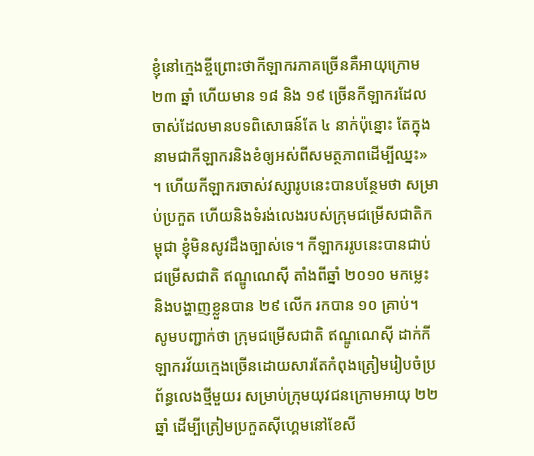ខ្ញុំនៅក្មេងខ្ចីព្រោះថាកីឡាករភាគច្រើនគឺអាយុក្រោម ២៣ ឆ្នាំ ហើយមាន ១៨ និង ១៩ ច្រើនកីឡាករដែលចាស់ដែលមានបទពិសោធន៍តែ ៤ នាក់ប៉ុន្នោះ តែក្នុងនាមជាកីឡាករនិងខំឲ្យអស់ពីសមត្ថភាពដើម្បីឈ្នះ» ។ ហើយកីឡាករចាស់វស្សារូបនេះបានបន្ថែមថា សម្រាប់ប្រកួត ហើយនិងទំរង់លេងរបស់ក្រុមជម្រើសជាតិកម្ពុជា ខ្ញុំមិនសូវដឹងច្បាស់ទេ។ កីឡាកររូបនេះបានជាប់ជម្រើសជាតិ ឥណ្ឌូណេស៊ី តាំងពីឆ្នាំ ២០១០ មកម្លេះ និងបង្ហាញខ្លួនបាន ២៩ លើក រកបាន ១០ គ្រាប់។
សូមបញ្ជាក់ថា ក្រុមជម្រើសជាតិ ឥណ្ឌូណេស៊ី ដាក់កីឡាករវ័យក្មេងច្រើនដោយសារតែកំពុងត្រៀមរៀបចំប្រព័ន្ធលេងថ្មីមួយរ សម្រាប់ក្រុមយុវជនក្រោមអាយុ ២២ ឆ្នាំ ដើម្បីត្រៀមប្រកួតស៊ីហ្គេមនៅខែសី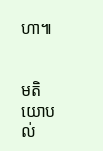ហា៕


មតិយោបល់